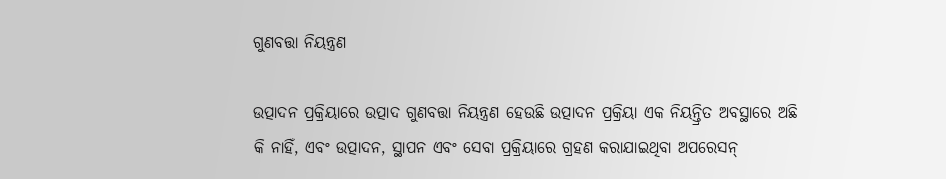ଗୁଣବତ୍ତା ନିୟନ୍ତ୍ରଣ

ଉତ୍ପାଦନ ପ୍ରକ୍ରିୟାରେ ଉତ୍ପାଦ ଗୁଣବତ୍ତା ନିୟନ୍ତ୍ରଣ ହେଉଛି ଉତ୍ପାଦନ ପ୍ରକ୍ରିୟା ଏକ ନିୟନ୍ତ୍ରିତ ଅବସ୍ଥାରେ ଅଛି କି ନାହିଁ, ଏବଂ ଉତ୍ପାଦନ, ସ୍ଥାପନ ଏବଂ ସେବା ପ୍ରକ୍ରିୟାରେ ଗ୍ରହଣ କରାଯାଇଥିବା ଅପରେସନ୍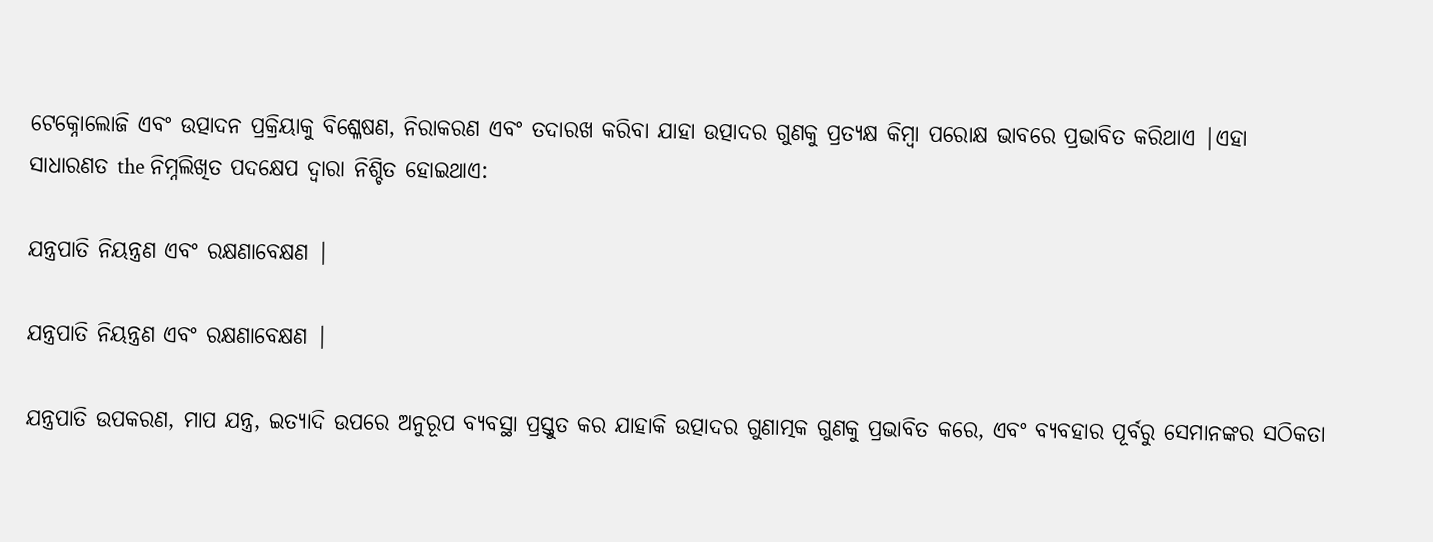ଟେକ୍ନୋଲୋଜି ଏବଂ ଉତ୍ପାଦନ ପ୍ରକ୍ରିୟାକୁ ବିଶ୍ଳେଷଣ, ନିରାକରଣ ଏବଂ ତଦାରଖ କରିବା ଯାହା ଉତ୍ପାଦର ଗୁଣକୁ ପ୍ରତ୍ୟକ୍ଷ କିମ୍ବା ପରୋକ୍ଷ ଭାବରେ ପ୍ରଭାବିତ କରିଥାଏ |ଏହା ସାଧାରଣତ the ନିମ୍ନଲିଖିତ ପଦକ୍ଷେପ ଦ୍ୱାରା ନିଶ୍ଚିତ ହୋଇଥାଏ:

ଯନ୍ତ୍ରପାତି ନିୟନ୍ତ୍ରଣ ଏବଂ ରକ୍ଷଣାବେକ୍ଷଣ |

ଯନ୍ତ୍ରପାତି ନିୟନ୍ତ୍ରଣ ଏବଂ ରକ୍ଷଣାବେକ୍ଷଣ |

ଯନ୍ତ୍ରପାତି ଉପକରଣ, ମାପ ଯନ୍ତ୍ର, ଇତ୍ୟାଦି ଉପରେ ଅନୁରୂପ ବ୍ୟବସ୍ଥା ପ୍ରସ୍ତୁତ କର ଯାହାକି ଉତ୍ପାଦର ଗୁଣାତ୍ମକ ଗୁଣକୁ ପ୍ରଭାବିତ କରେ, ଏବଂ ବ୍ୟବହାର ପୂର୍ବରୁ ସେମାନଙ୍କର ସଠିକତା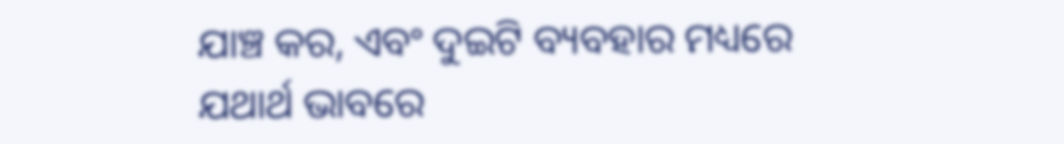ଯାଞ୍ଚ କର, ଏବଂ ଦୁଇଟି ବ୍ୟବହାର ମଧ୍ୟରେ ଯଥାର୍ଥ ଭାବରେ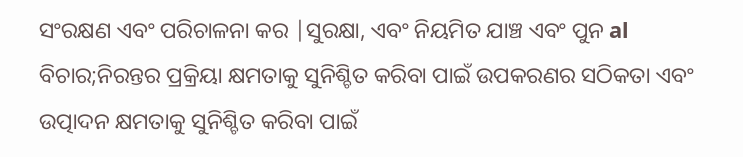ସଂରକ୍ଷଣ ଏବଂ ପରିଚାଳନା କର |ସୁରକ୍ଷା, ଏବଂ ନିୟମିତ ଯାଞ୍ଚ ଏବଂ ପୁନ al ବିଚାର;ନିରନ୍ତର ପ୍ରକ୍ରିୟା କ୍ଷମତାକୁ ସୁନିଶ୍ଚିତ କରିବା ପାଇଁ ଉପକରଣର ସଠିକତା ଏବଂ ଉତ୍ପାଦନ କ୍ଷମତାକୁ ସୁନିଶ୍ଚିତ କରିବା ପାଇଁ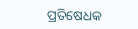ପ୍ରତିଷେଧକ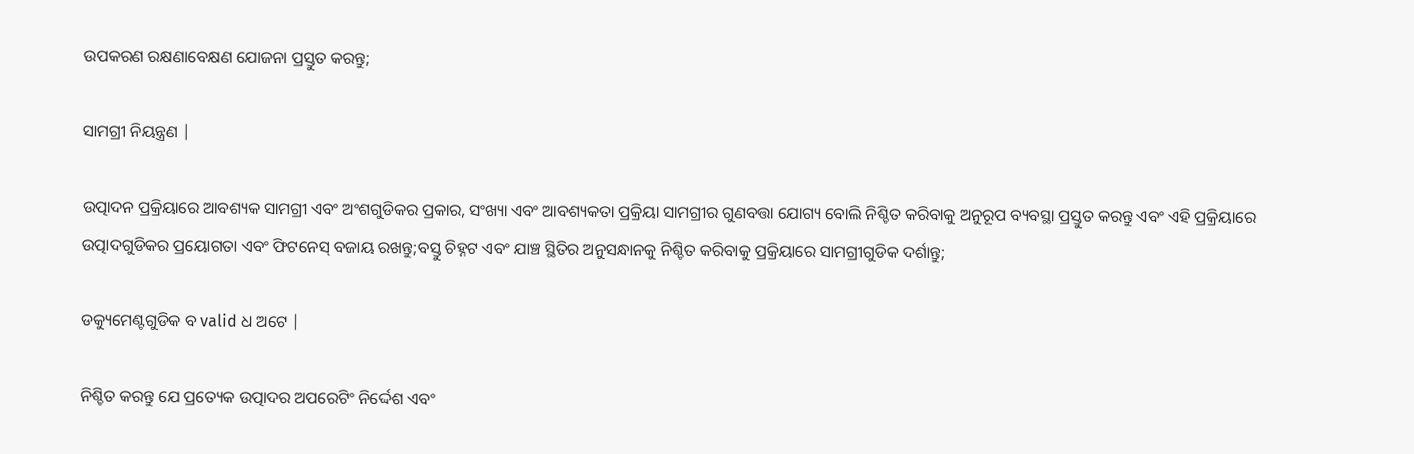ଉପକରଣ ରକ୍ଷଣାବେକ୍ଷଣ ଯୋଜନା ପ୍ରସ୍ତୁତ କରନ୍ତୁ;

ସାମଗ୍ରୀ ନିୟନ୍ତ୍ରଣ |

ଉତ୍ପାଦନ ପ୍ରକ୍ରିୟାରେ ଆବଶ୍ୟକ ସାମଗ୍ରୀ ଏବଂ ଅଂଶଗୁଡିକର ପ୍ରକାର, ସଂଖ୍ୟା ଏବଂ ଆବଶ୍ୟକତା ପ୍ରକ୍ରିୟା ସାମଗ୍ରୀର ଗୁଣବତ୍ତା ଯୋଗ୍ୟ ବୋଲି ନିଶ୍ଚିତ କରିବାକୁ ଅନୁରୂପ ବ୍ୟବସ୍ଥା ପ୍ରସ୍ତୁତ କରନ୍ତୁ ଏବଂ ଏହି ପ୍ରକ୍ରିୟାରେ ଉତ୍ପାଦଗୁଡିକର ପ୍ରୟୋଗତା ଏବଂ ଫିଟନେସ୍ ବଜାୟ ରଖନ୍ତୁ;ବସ୍ତୁ ଚିହ୍ନଟ ଏବଂ ଯାଞ୍ଚ ସ୍ଥିତିର ଅନୁସନ୍ଧାନକୁ ନିଶ୍ଚିତ କରିବାକୁ ପ୍ରକ୍ରିୟାରେ ସାମଗ୍ରୀଗୁଡିକ ଦର୍ଶାନ୍ତୁ;

ଡକ୍ୟୁମେଣ୍ଟଗୁଡିକ ବ valid ଧ ଅଟେ |

ନିଶ୍ଚିତ କରନ୍ତୁ ଯେ ପ୍ରତ୍ୟେକ ଉତ୍ପାଦର ଅପରେଟିଂ ନିର୍ଦ୍ଦେଶ ଏବଂ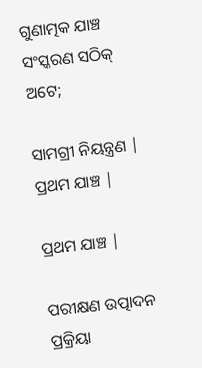ଗୁଣାତ୍ମକ ଯାଞ୍ଚ ସଂସ୍କରଣ ସଠିକ୍ ଅଟେ;

ସାମଗ୍ରୀ ନିୟନ୍ତ୍ରଣ |
ପ୍ରଥମ ଯାଞ୍ଚ |

ପ୍ରଥମ ଯାଞ୍ଚ |

ପରୀକ୍ଷଣ ଉତ୍ପାଦନ ପ୍ରକ୍ରିୟା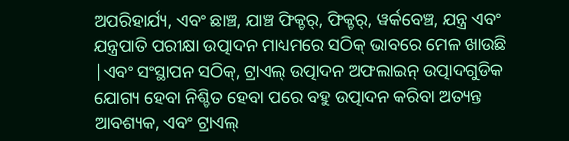ଅପରିହାର୍ଯ୍ୟ, ଏବଂ ଛାଞ୍ଚ, ଯାଞ୍ଚ ଫିକ୍ଚର୍, ଫିକ୍ଚର୍, ୱର୍କବେଞ୍ଚ, ଯନ୍ତ୍ର ଏବଂ ଯନ୍ତ୍ରପାତି ପରୀକ୍ଷା ଉତ୍ପାଦନ ମାଧ୍ୟମରେ ସଠିକ୍ ଭାବରେ ମେଳ ଖାଉଛି |ଏବଂ ସଂସ୍ଥାପନ ସଠିକ୍, ଟ୍ରାଏଲ୍ ଉତ୍ପାଦନ ଅଫଲାଇନ୍ ଉତ୍ପାଦଗୁଡିକ ଯୋଗ୍ୟ ହେବା ନିଶ୍ଚିତ ହେବା ପରେ ବହୁ ଉତ୍ପାଦନ କରିବା ଅତ୍ୟନ୍ତ ଆବଶ୍ୟକ, ଏବଂ ଟ୍ରାଏଲ୍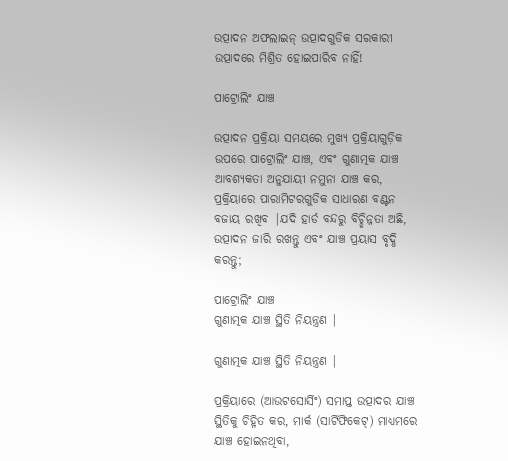ଉତ୍ପାଦନ ଅଫଲାଇନ୍ ଉତ୍ପାଦଗୁଡିକ ସରକାରୀ ଉତ୍ପାଦରେ ମିଶ୍ରିତ ହୋଇପାରିବ ନାହିଁ!

ପାଟ୍ରୋଲିଂ ଯାଞ୍ଚ

ଉତ୍ପାଦନ ପ୍ରକ୍ରିୟା ସମୟରେ ମୁଖ୍ୟ ପ୍ରକ୍ରିୟାଗୁଡ଼ିକ ଉପରେ ପାଟ୍ରୋଲିଂ ଯାଞ୍ଚ, ଏବଂ ଗୁଣାତ୍ମକ ଯାଞ୍ଚ ଆବଶ୍ୟକତା ଅନୁଯାୟୀ ନମୁନା ଯାଞ୍ଚ କର, ପ୍ରକ୍ରିୟାରେ ପାରାମିଟରଗୁଡିକ ସାଧାରଣ ବଣ୍ଟନ ବଜାୟ ରଖିବ |ଯଦି ହାର୍ଡ ବନ୍ଦରୁ ବିଚ୍ଛିନ୍ନତା ଅଛି, ଉତ୍ପାଦନ ଜାରି ରଖନ୍ତୁ ଏବଂ ଯାଞ୍ଚ ପ୍ରୟାସ ବୃଦ୍ଧି କରନ୍ତୁ;

ପାଟ୍ରୋଲିଂ ଯାଞ୍ଚ
ଗୁଣାତ୍ମକ ଯାଞ୍ଚ ସ୍ଥିତି ନିୟନ୍ତ୍ରଣ |

ଗୁଣାତ୍ମକ ଯାଞ୍ଚ ସ୍ଥିତି ନିୟନ୍ତ୍ରଣ |

ପ୍ରକ୍ରିୟାରେ (ଆଉଟସୋର୍ସିଂ) ସମାପ୍ତ ଉତ୍ପାଦର ଯାଞ୍ଚ ସ୍ଥିତିକୁ ଚିହ୍ନିତ କର, ମାର୍କ (ସାର୍ଟିଫିକେଟ୍) ମାଧ୍ୟମରେ ଯାଞ୍ଚ ହୋଇନଥିବା,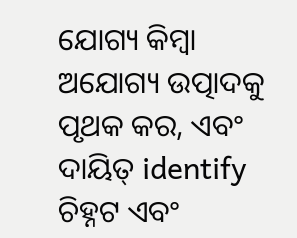ଯୋଗ୍ୟ କିମ୍ବା ଅଯୋଗ୍ୟ ଉତ୍ପାଦକୁ ପୃଥକ କର, ଏବଂ ଦାୟିତ୍ identify ଚିହ୍ନଟ ଏବଂ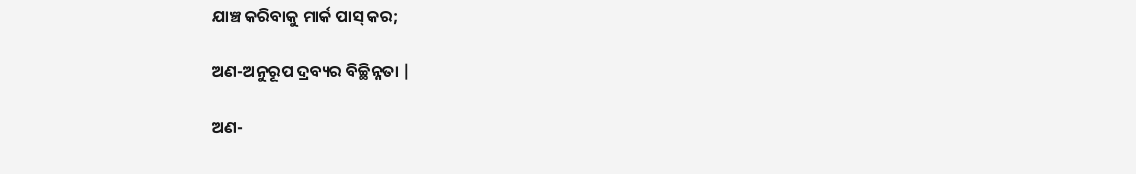ଯାଞ୍ଚ କରିବାକୁ ମାର୍କ ପାସ୍ କର;

ଅଣ-ଅନୁରୂପ ଦ୍ରବ୍ୟର ବିଚ୍ଛିନ୍ନତା |

ଅଣ-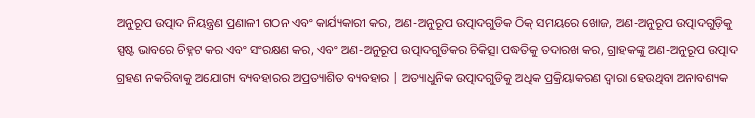ଅନୁରୂପ ଉତ୍ପାଦ ନିୟନ୍ତ୍ରଣ ପ୍ରଣାଳୀ ଗଠନ ଏବଂ କାର୍ଯ୍ୟକାରୀ କର, ଅଣ-ଅନୁରୂପ ଉତ୍ପାଦଗୁଡିକ ଠିକ୍ ସମୟରେ ଖୋଜ, ଅଣ-ଅନୁରୂପ ଉତ୍ପାଦଗୁଡ଼ିକୁ ସ୍ପଷ୍ଟ ଭାବରେ ଚିହ୍ନଟ କର ଏବଂ ସଂରକ୍ଷଣ କର, ଏବଂ ଅଣ-ଅନୁରୂପ ଉତ୍ପାଦଗୁଡିକର ଚିକିତ୍ସା ପଦ୍ଧତିକୁ ତଦାରଖ କର, ଗ୍ରାହକଙ୍କୁ ଅଣ-ଅନୁରୂପ ଉତ୍ପାଦ ଗ୍ରହଣ ନକରିବାକୁ ଅଯୋଗ୍ୟ ବ୍ୟବହାରର ଅପ୍ରତ୍ୟାଶିତ ବ୍ୟବହାର | ଅତ୍ୟାଧୁନିକ ଉତ୍ପାଦଗୁଡିକୁ ଅଧିକ ପ୍ରକ୍ରିୟାକରଣ ଦ୍ୱାରା ହେଉଥିବା ଅନାବଶ୍ୟକ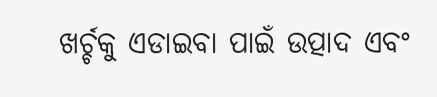ଖର୍ଚ୍ଚକୁ ଏଡାଇବା ପାଇଁ ଉତ୍ପାଦ ଏବଂ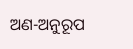ଅଣ-ଅନୁରୂପ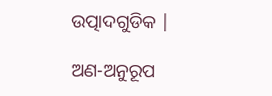ଉତ୍ପାଦଗୁଡିକ |

ଅଣ-ଅନୁରୂପ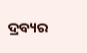ଦ୍ରବ୍ୟର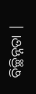ବିଚ୍ଛିନ୍ନତା |